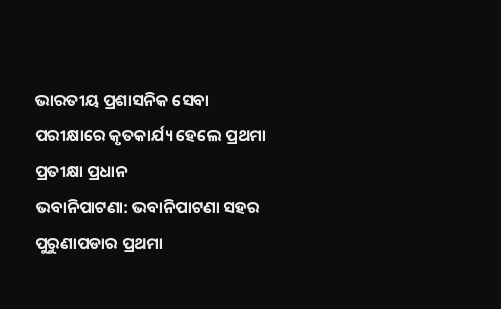ଭାରତୀୟ ପ୍ରଶାସନିକ ସେବା ପରୀକ୍ଷାରେ କୃତକାର୍ଯ୍ୟ ହେଲେ ପ୍ରଥମା ପ୍ରତୀକ୍ଷା ପ୍ରଧାନ
ଭବାନିପାଟଣା: ଭବାନିପାଟଣା ସହର ପୁରୁଣାପଡାର ପ୍ରଥମା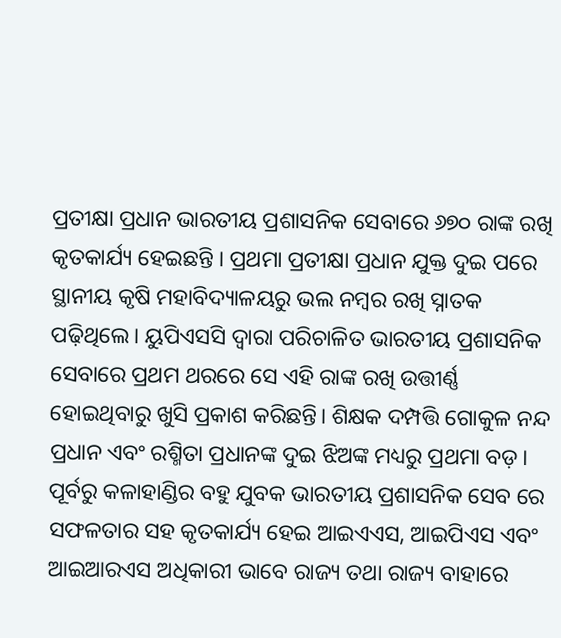ପ୍ରତୀକ୍ଷା ପ୍ରଧାନ ଭାରତୀୟ ପ୍ରଶାସନିକ ସେବାରେ ୬୭୦ ରାଙ୍କ ରଖି କୃତକାର୍ଯ୍ୟ ହେଇଛନ୍ତି । ପ୍ରଥମା ପ୍ରତୀକ୍ଷା ପ୍ରଧାନ ଯୁକ୍ତ ଦୁଇ ପରେ ସ୍ଥାନୀୟ କୃଷି ମହାବିଦ୍ୟାଳୟରୁ ଭଲ ନମ୍ବର ରଖି ସ୍ନାତକ ପଢ଼ିଥିଲେ। ୟୁପିଏସସି ଦ୍ବାରା ପରିଚାଳିତ ଭାରତୀୟ ପ୍ରଶାସନିକ ସେବାରେ ପ୍ରଥମ ଥରରେ ସେ ଏହି ରାଙ୍କ ରଖି ଉତ୍ତୀର୍ଣ୍ଣ ହୋଇଥିବାରୁ ଖୁସି ପ୍ରକାଶ କରିଛନ୍ତି। ଶିକ୍ଷକ ଦମ୍ପତ୍ତି ଗୋକୁଳ ନନ୍ଦ ପ୍ରଧାନ ଏବଂ ରଶ୍ମିତା ପ୍ରଧାନଙ୍କ ଦୁଇ ଝିଅଙ୍କ ମଧ୍ୟରୁ ପ୍ରଥମା ବଡ଼। ପୂର୍ବରୁ କଳାହାଣ୍ଡିର ବହୁ ଯୁବକ ଭାରତୀୟ ପ୍ରଶାସନିକ ସେବ ରେ ସଫଳତାର ସହ କୃତକାର୍ଯ୍ୟ ହେଇ ଆଇଏଏସ, ଆଇପିଏସ ଏବଂ ଆଇଆରଏସ ଅଧିକାରୀ ଭାବେ ରାଜ୍ୟ ତଥା ରାଜ୍ୟ ବାହାରେ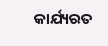କାର୍ଯ୍ୟରତ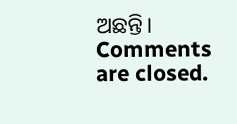ଅଛନ୍ତି।
Comments are closed.